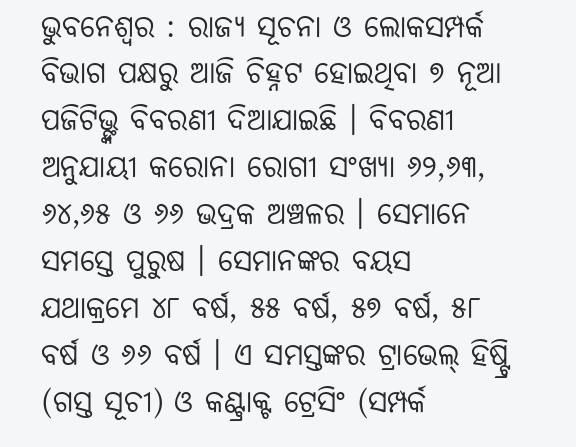ଭୁବନେଶ୍ୱର : ରାଜ୍ୟ ସୂଚନା ଓ ଲୋକସମ୍ପର୍କ ବିଭାଗ ପକ୍ଷରୁ ଆଜି ଚିହ୍ନଟ ହୋଇଥିବା ୭ ନୂଆ ପଜିଟିଭ୍ଙ୍କ ବିବରଣୀ ଦିଆଯାଇଛି । ବିବରଣୀ ଅନୁଯାୟୀ କରୋନା ରୋଗୀ ସଂଖ୍ୟା ୬୨,୬୩, ୬୪,୬୫ ଓ ୬୬ ଭଦ୍ରକ ଅଞ୍ଚଳର । ସେମାନେ ସମସ୍ତେ ପୁରୁଷ । ସେମାନଙ୍କର ବୟସ ଯଥାକ୍ରମେ ୪୮ ବର୍ଷ, ୫୫ ବର୍ଷ, ୫୭ ବର୍ଷ, ୫୮ ବର୍ଷ ଓ ୬୬ ବର୍ଷ । ଏ ସମସ୍ତଙ୍କର ଟ୍ରାଭେଲ୍ ହିଷ୍ଟ୍ରି (ଗସ୍ତ ସୂଚୀ) ଓ କଣ୍ଟ୍ରାକ୍ଟ ଟ୍ରେସିଂ (ସମ୍ପର୍କ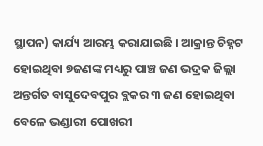ସ୍ଥାପନ) କାର୍ଯ୍ୟ ଆରମ୍ଭ କରାଯାଇଛି । ଆକ୍ରାନ୍ତ ଚିହ୍ନଟ ହୋଇଥିବା ୭ଜଣଙ୍କ ମଧ୍ୟରୁ ପାଞ୍ଚ ଜଣ ଭଦ୍ରକ ଜିଲ୍ଲା ଅନ୍ତର୍ଗତ ବାସୁଦେବପୁର ବ୍ଲକର ୩ ଜଣ ହୋଇଥିବା ବେଳେ ଭଣ୍ଡାରୀ ପୋଖରୀ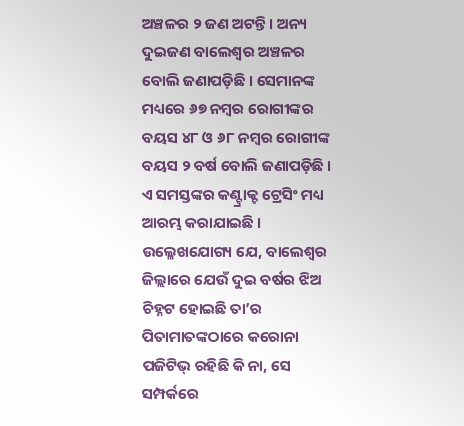ଅଞ୍ଚଳର ୨ ଜଣ ଅଟନ୍ତି । ଅନ୍ୟ ଦୁଇଜଣ ବାଲେଶ୍ୱର ଅଞ୍ଚଳର ବୋଲି ଜଣାପଡ଼ିଛି । ସେମାନଙ୍କ ମଧ୍ୟରେ ୬୭ ନମ୍ବର ରୋଗୀଙ୍କର ବୟସ ୪୮ ଓ ୬୮ ନମ୍ବର ରୋଗୀଙ୍କ ବୟସ ୨ ବର୍ଷ ବୋଲି ଜଣାପଡ଼ିଛି । ଏ ସମସ୍ତଙ୍କର କଣ୍ଟ୍ରାକ୍ଟ ଟ୍ରେସିଂ ମଧ୍ୟ ଆରମ୍ଭ କରାଯାଇଛି । ଉଲ୍ଳେଖଯୋଗ୍ୟ ଯେ, ବାଲେଶ୍ୱର ଜିଲ୍ଲାରେ ଯେଉଁ ଦୁଇ ବର୍ଷର ଝିଅ ଚିହ୍ନଟ ହୋଇଛି ତା’ର ପିତାମାତଙ୍କଠାରେ କରୋନା ପଜିଟିଭ୍ ରହିଛି କି ନା, ସେ ସମ୍ପର୍କରେ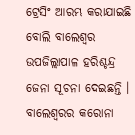ଟ୍ରେସିଂ ଆରମ୍ଭ କରାଯାଇଛି ବୋଲି ବାଲେଶ୍ୱର ଉପଜିଲ୍ଲାପାଳ ହରିଶ୍ଚନ୍ଦ୍ର ଜେନା ସୂଚନା ଦେଇଛନ୍ତି । ବାଲେଶ୍ୱରର କରୋନା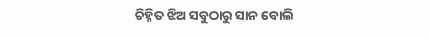ଚିହ୍ନିତ ଝିଅ ସବୁଠାରୁ ସାନ ବୋଲି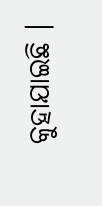କୁହାଯାଇଛି ।